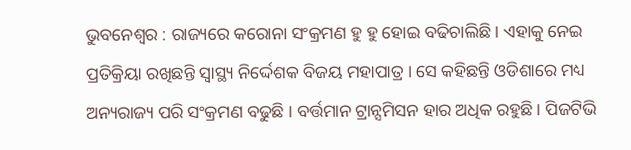ଭୁବନେଶ୍ୱର : ରାଜ୍ୟରେ କରୋନା ସଂକ୍ରମଣ ହୁ ହୁ ହୋଇ ବଢିଚାଲିଛି । ଏହାକୁ ନେଇ ପ୍ରତିକ୍ରିୟା ରଖିଛନ୍ତି ସ୍ୱାସ୍ଥ୍ୟ ନିର୍ଦ୍ଦେଶକ ବିଜୟ ମହାପାତ୍ର । ସେ କହିଛନ୍ତି ଓଡିଶାରେ ମଧ୍ୟ ଅନ୍ୟରାଜ୍ୟ ପରି ସଂକ୍ରମଣ ବଢୁଛି । ବର୍ତ୍ତମାନ ଟ୍ରାନ୍ସମିସନ ହାର ଅଧିକ ରହୁଛି । ପିଜଟିଭି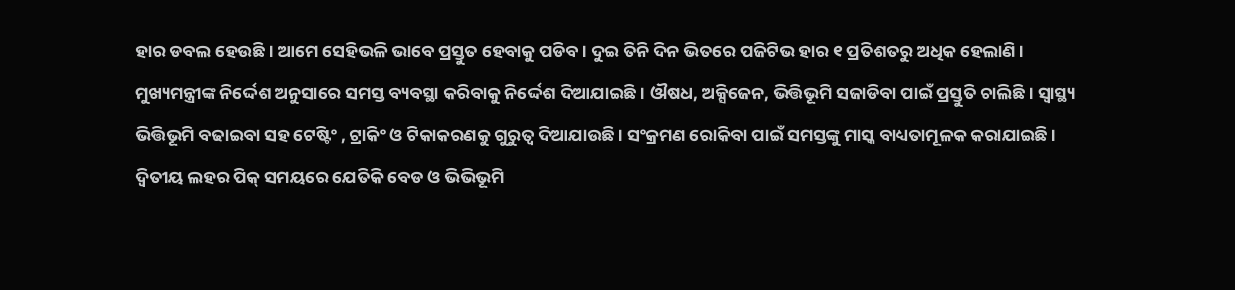ହାର ଡବଲ ହେଉଛି । ଆମେ ସେହିଭଳି ଭାବେ ପ୍ରସ୍ତୁତ ହେବାକୁ ପଡିବ। ଦୁଇ ତିନି ଦିନ ଭିତରେ ପଜିଟିଭ ହାର ୧ ପ୍ରତିଶତରୁ ଅଧିକ ହେଲାଣି ।
ମୁଖ୍ୟମନ୍ତ୍ରୀଙ୍କ ନିର୍ଦ୍ଦେଶ ଅନୁସାରେ ସମସ୍ତ ବ୍ୟବସ୍ଥା କରିବାକୁ ନିର୍ଦ୍ଦେଶ ଦିଆଯାଇଛି । ଔଷଧ, ଅକ୍ସିଜେନ, ଭିତ୍ତିଭୂମି ସଜାଡିବା ପାଇଁ ପ୍ରସ୍ତୁତି ଚାଲିଛି । ସ୍ୱାସ୍ଥ୍ୟ ଭିତ୍ତିଭୂମି ବଢାଇବା ସହ ଟେଷ୍ଟିଂ , ଟ୍ରାକିଂ ଓ ଟିକାକରଣକୁ ଗୁରୁତ୍ୱ ଦିଆଯାଉଛି । ସଂକ୍ରମଣ ରୋକିବା ପାଇଁ ସମସ୍ତଙ୍କୁ ମାସ୍କ ବାଧ୍ୟତାମୂଳକ କରାଯାଇଛି । ଦ୍ୱିତୀୟ ଲହର ପିକ୍ ସମୟରେ ଯେତିକି ବେଡ ଓ ଭିଭିଭୂମି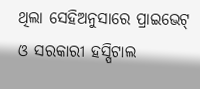ଥିଲା ସେହିଅନୁସାରେ ପ୍ରାଇଭେଟ୍ ଓ ସରକାରୀ ହସ୍ପିଟାଲ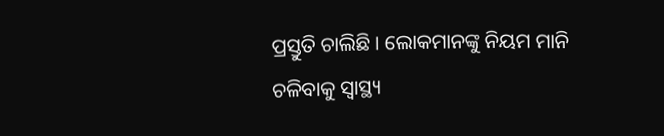ପ୍ରସ୍ତୁତି ଚାଲିଛି । ଲୋକମାନଙ୍କୁ ନିୟମ ମାନି ଚଳିବାକୁ ସ୍ୱାସ୍ଥ୍ୟ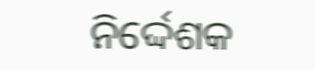ନିର୍ଦ୍ଦେଶକ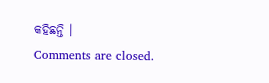କହିଛନ୍ତି ।
Comments are closed.